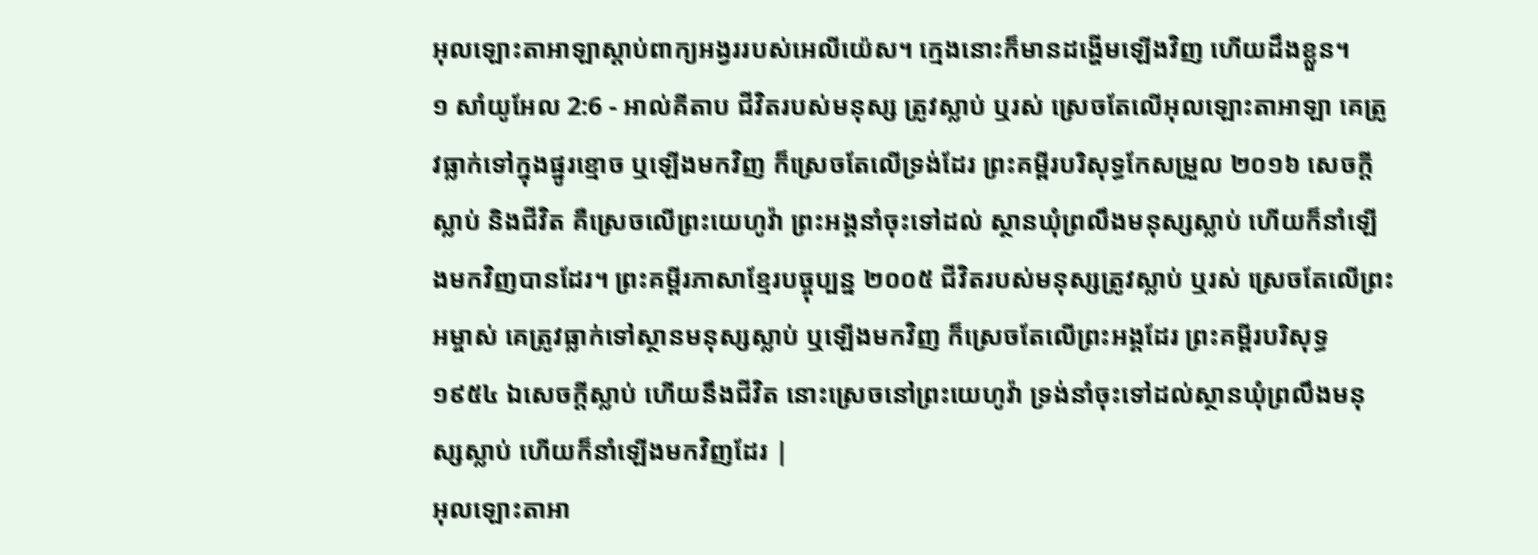អុលឡោះតាអាឡាស្តាប់ពាក្យអង្វររបស់អេលីយ៉េស។ ក្មេងនោះក៏មានដង្ហើមឡើងវិញ ហើយដឹងខ្លួន។
១ សាំយូអែល 2:6 - អាល់គីតាប ជីវិតរបស់មនុស្ស ត្រូវស្លាប់ ឬរស់ ស្រេចតែលើអុលឡោះតាអាឡា គេត្រូវធ្លាក់ទៅក្នុងផ្នូរខ្មោច ឬឡើងមកវិញ ក៏ស្រេចតែលើទ្រង់ដែរ ព្រះគម្ពីរបរិសុទ្ធកែសម្រួល ២០១៦ សេចក្ដីស្លាប់ និងជីវិត គឺស្រេចលើព្រះយេហូវ៉ា ព្រះអង្គនាំចុះទៅដល់ ស្ថានឃុំព្រលឹងមនុស្សស្លាប់ ហើយក៏នាំឡើងមកវិញបានដែរ។ ព្រះគម្ពីរភាសាខ្មែរបច្ចុប្បន្ន ២០០៥ ជីវិតរបស់មនុស្សត្រូវស្លាប់ ឬរស់ ស្រេចតែលើព្រះអម្ចាស់ គេត្រូវធ្លាក់ទៅស្ថានមនុស្សស្លាប់ ឬឡើងមកវិញ ក៏ស្រេចតែលើព្រះអង្គដែរ ព្រះគម្ពីរបរិសុទ្ធ ១៩៥៤ ឯសេចក្ដីស្លាប់ ហើយនឹងជីវិត នោះស្រេចនៅព្រះយេហូវ៉ា ទ្រង់នាំចុះទៅដល់ស្ថានឃុំព្រលឹងមនុស្សស្លាប់ ហើយក៏នាំឡើងមកវិញដែរ |
អុលឡោះតាអា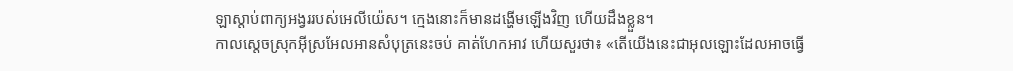ឡាស្តាប់ពាក្យអង្វររបស់អេលីយ៉េស។ ក្មេងនោះក៏មានដង្ហើមឡើងវិញ ហើយដឹងខ្លួន។
កាលស្តេចស្រុកអ៊ីស្រអែលអានសំបុត្រនេះចប់ គាត់ហែកអាវ ហើយសួរថា៖ «តើយើងនេះជាអុលឡោះដែលអាចធ្វើ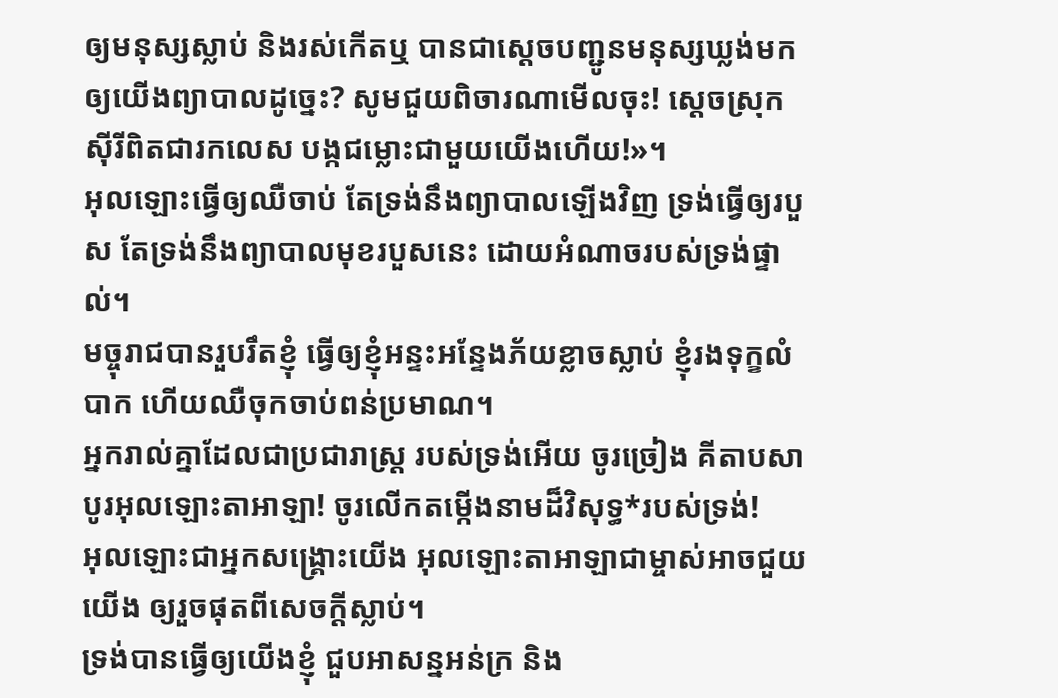ឲ្យមនុស្សស្លាប់ និងរស់កើតឬ បានជាស្តេចបញ្ជូនមនុស្សឃ្លង់មកឲ្យយើងព្យាបាលដូច្នេះ? សូមជួយពិចារណាមើលចុះ! ស្តេចស្រុកស៊ីរីពិតជារកលេស បង្កជម្លោះជាមួយយើងហើយ!»។
អុលឡោះធ្វើឲ្យឈឺចាប់ តែទ្រង់នឹងព្យាបាលឡើងវិញ ទ្រង់ធ្វើឲ្យរបួស តែទ្រង់នឹងព្យាបាលមុខរបួសនេះ ដោយអំណាចរបស់ទ្រង់ផ្ទាល់។
មច្ចុរាជបានរួបរឹតខ្ញុំ ធ្វើឲ្យខ្ញុំអន្ទះអន្ទែងភ័យខ្លាចស្លាប់ ខ្ញុំរងទុក្ខលំបាក ហើយឈឺចុកចាប់ពន់ប្រមាណ។
អ្នករាល់គ្នាដែលជាប្រជារាស្ត្រ របស់ទ្រង់អើយ ចូរច្រៀង គីតាបសាបូរអុលឡោះតាអាឡា! ចូរលើកតម្កើងនាមដ៏វិសុទ្ធ*របស់ទ្រង់!
អុលឡោះជាអ្នកសង្គ្រោះយើង អុលឡោះតាអាឡាជាម្ចាស់អាចជួយយើង ឲ្យរួចផុតពីសេចក្ដីស្លាប់។
ទ្រង់បានធ្វើឲ្យយើងខ្ញុំ ជួបអាសន្នអន់ក្រ និង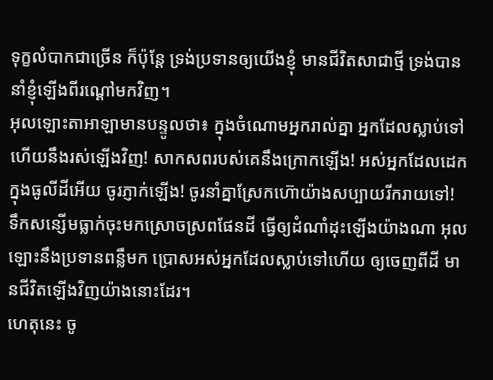ទុក្ខលំបាកជាច្រើន ក៏ប៉ុន្តែ ទ្រង់ប្រទានឲ្យយើងខ្ញុំ មានជីវិតសាជាថ្មី ទ្រង់បាននាំខ្ញុំឡើងពីរណ្ដៅមកវិញ។
អុលឡោះតាអាឡាមានបន្ទូលថា៖ ក្នុងចំណោមអ្នករាល់គ្នា អ្នកដែលស្លាប់ទៅហើយនឹងរស់ឡើងវិញ! សាកសពរបស់គេនឹងក្រោកឡើង! អស់អ្នកដែលដេកក្នុងធូលីដីអើយ ចូរភ្ញាក់ឡើង! ចូរនាំគ្នាស្រែកហ៊ោយ៉ាងសប្បាយរីករាយទៅ! ទឹកសន្សើមធ្លាក់ចុះមកស្រោចស្រពផែនដី ធ្វើឲ្យដំណាំដុះឡើងយ៉ាងណា អុលឡោះនឹងប្រទានពន្លឺមក ប្រោសអស់អ្នកដែលស្លាប់ទៅហើយ ឲ្យចេញពីដី មានជីវិតឡើងវិញយ៉ាងនោះដែរ។
ហេតុនេះ ចូ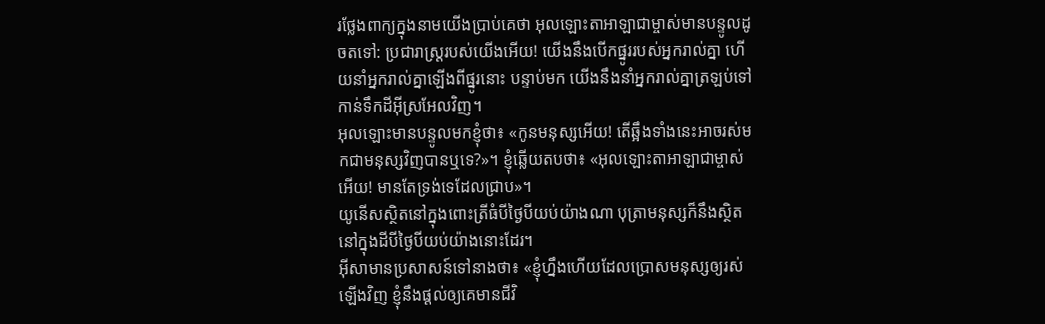រថ្លែងពាក្យក្នុងនាមយើងប្រាប់គេថា អុលឡោះតាអាឡាជាម្ចាស់មានបន្ទូលដូចតទៅ: ប្រជារាស្ត្ររបស់យើងអើយ! យើងនឹងបើកផ្នូររបស់អ្នករាល់គ្នា ហើយនាំអ្នករាល់គ្នាឡើងពីផ្នូរនោះ បន្ទាប់មក យើងនឹងនាំអ្នករាល់គ្នាត្រឡប់ទៅកាន់ទឹកដីអ៊ីស្រអែលវិញ។
អុលឡោះមានបន្ទូលមកខ្ញុំថា៖ «កូនមនុស្សអើយ! តើឆ្អឹងទាំងនេះអាចរស់មកជាមនុស្សវិញបានឬទេ?»។ ខ្ញុំឆ្លើយតបថា៖ «អុលឡោះតាអាឡាជាម្ចាស់អើយ! មានតែទ្រង់ទេដែលជ្រាប»។
យូនើសស្ថិតនៅក្នុងពោះត្រីធំបីថ្ងៃបីយប់យ៉ាងណា បុត្រាមនុស្សក៏នឹងស្ថិតនៅក្នុងដីបីថ្ងៃបីយប់យ៉ាងនោះដែរ។
អ៊ីសាមានប្រសាសន៍ទៅនាងថា៖ «ខ្ញុំហ្នឹងហើយដែលប្រោសមនុស្សឲ្យរស់ឡើងវិញ ខ្ញុំនឹងផ្ដល់ឲ្យគេមានជីវិ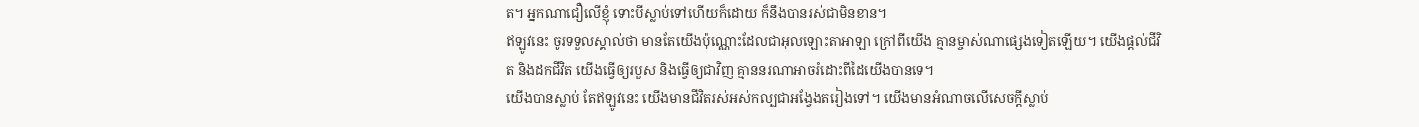ត។ អ្នកណាជឿលើខ្ញុំ ទោះបីស្លាប់ទៅហើយក៏ដោយ ក៏នឹងបានរស់ជាមិនខាន។
ឥឡូវនេះ ចូរទទួលស្គាល់ថា មានតែយើងប៉ុណ្ណោះដែលជាអុលឡោះតាអាឡា ក្រៅពីយើង គ្មានម្ចាស់ណាផ្សេងទៀតឡើយ។ យើងផ្តល់ជីវិត និងដកជីវិត យើងធ្វើឲ្យរបួស និងធ្វើឲ្យជាវិញ គ្មាននរណាអាចរំដោះពីដៃយើងបានទេ។
យើងបានស្លាប់ តែឥឡូវនេះ យើងមានជីវិតរស់អស់កល្បជាអង្វែងតរៀងទៅ។ យើងមានអំណាចលើសេចក្ដីស្លាប់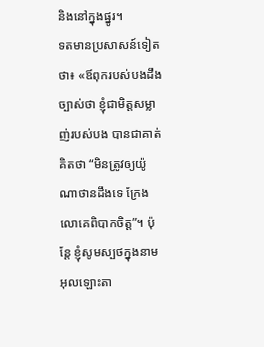និងនៅក្នុងផ្នូរ។
ទតមានប្រសាសន៍ទៀតថា៖ «ឪពុករបស់បងដឹងច្បាស់ថា ខ្ញុំជាមិត្តសម្លាញ់របស់បង បានជាគាត់គិតថា “មិនត្រូវឲ្យយ៉ូណាថានដឹងទេ ក្រែងលោគេពិបាកចិត្ត”។ ប៉ុន្តែ ខ្ញុំសូមស្បថក្នុងនាមអុលឡោះតា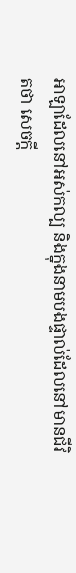អាឡាដែលនៅអស់កល្ប និងក្នុងនាមបងផ្ទាល់ដែលនៅមានជីវិតថា សេចក្តី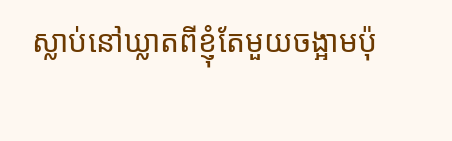ស្លាប់នៅឃ្លាតពីខ្ញុំតែមួយចង្អាមប៉ុ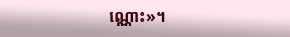ណ្ណោះ»។